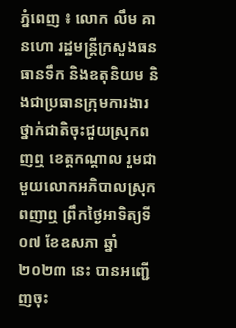ភ្នំពេញ ៖ លោក លឹម គានហោ រដ្ឋមន្រ្តីក្រសួងធនធានទឹក និងឧតុនិយម និងជាប្រធានក្រុមការងារ ថ្នាក់ជាតិចុះជួយស្រុកពញឮ ខេត្តកណ្តាល រួមជាមួយលោកអភិបាលស្រុកពញាឮ ព្រឹកថ្ងៃអាទិត្យទី ០៧ ខែឧសភា ឆ្នាំ ២០២៣ នេះ បានអញ្ជើញចុះ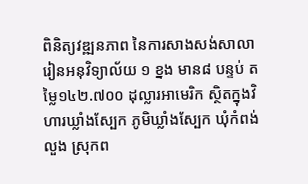ពិនិត្យវឌ្ឍនភាព នៃការសាងសង់សាលារៀនអនុវិទ្យាល័យ ១ ខ្នង មាន៨ បន្ទប់ តម្លៃ១៤២.៧០០ ដុល្លារអាមេរិក ស្ថិតក្នុងវិហារឃ្លាំងស្បែក ភូមិឃ្លាំងស្បែក ឃុំកំពង់លួង ស្រុកព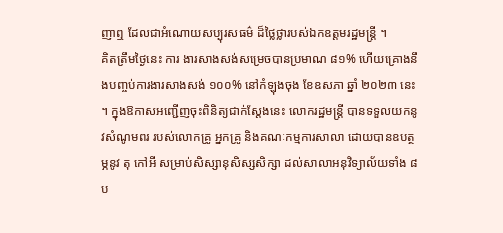ញាឮ ដែលជាអំណោយសប្បុរសធម៌ ដ៏ថ្លៃថ្លារបស់ឯកឧត្តមរដ្ឋមន្រ្តី ។
គិតត្រឹមថ្ងៃនេះ ការ ងារសាងសង់សម្រេចបានប្រមាណ ៨១% ហើយគ្រោងនឹងបញ្ចប់ការងារសាងសង់ ១០០% នៅកំឡុងចុង ខែឧសភា ឆ្នាំ ២០២៣ នេះ ។ ក្នុងឱកាសអញ្ជើញចុះពិនិត្យជាក់ស្តែងនេះ លោករដ្ឋមន្ត្រី បានទទួលយកនូវសំណូមពរ របស់លោកគ្រូ អ្នកគ្រូ និងគណៈកម្មការសាលា ដោយបានឧបត្ថម្ភនូវ តុ កៅអី សម្រាប់សិស្សានុសិស្សសិក្សា ដល់សាលាអនុវិទ្យាល័យទាំង ៨ ប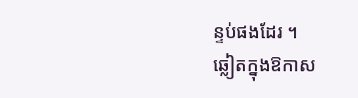ន្ទប់ផងដែរ ។
ឆ្លៀតក្នុងឱកាស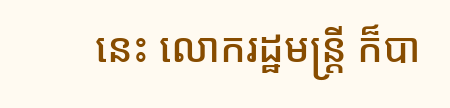នេះ លោករដ្ឋមន្រ្តី ក៏បា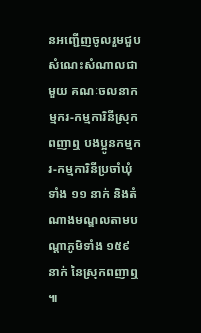នអញ្ជើញចូលរួមជួបសំណេះសំណាលជាមួយ គណៈចលនាកម្មករ-កម្មការិនីស្រុកពញាឮ បងប្អូនកម្មករ-កម្មការិនីប្រចាំឃុំទាំង ១១ នាក់ និងតំណាងមណ្ឌលតាមបណ្តាភូមិទាំង ១៥៩ នាក់ នៃស្រុកពញាឮ ៕